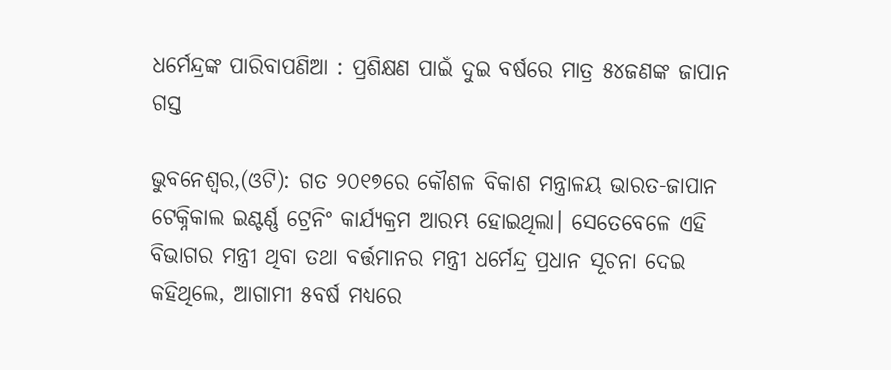ଧର୍ମେନ୍ଦ୍ରଙ୍କ ପାରିବାପଣିଆ : ପ୍ରଶିକ୍ଷଣ ପାଇଁ ଦୁଇ ବର୍ଷରେ ମାତ୍ର ୫୪ଜଣଙ୍କ ଜାପାନ ଗସ୍ତ

ଭୁବନେଶ୍ୱର,(ଓଟି): ଗତ ୨୦୧୭ରେ କୌଶଳ ବିକାଶ ମନ୍ତ୍ରାଳୟ ଭାରତ-ଜାପାନ ଟେକ୍ନିକାଲ ଇଣ୍ଟର୍ଣ୍ଣ ଟ୍ରେନିଂ କାର୍ଯ୍ୟକ୍ରମ ଆରମ୍ଭ ହୋଇଥିଲା। ସେତେବେଳେ ଏହି ବିଭାଗର ମନ୍ତ୍ରୀ ଥିବା ତଥା ବର୍ତ୍ତମାନର ମନ୍ତ୍ରୀ ଧର୍ମେନ୍ଦ୍ର ପ୍ରଧାନ ସୂଚନା ଦେଇ କହିଥିଲେ, ଆଗାମୀ ୫ବର୍ଷ ମଧ୍ୟରେ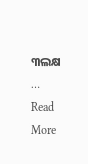୩ଲକ୍ଷ … Read More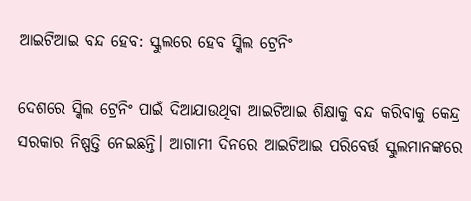ଆଇଟିଆଇ ବନ୍ଦ ହେବ: ସ୍କୁଲରେ ହେବ ସ୍କିଲ ଟ୍ରେନିଂ

ଦେଶରେ ସ୍କିଲ ଟ୍ରେନିଂ ପାଇଁ ଦିଆଯାଉଥିବା ଆଇଟିଆଇ ଶିକ୍ଷାକୁ ବନ୍ଦ କରିବାକୁ କେନ୍ଦ୍ର ସରକାର ନିଷ୍ପତ୍ତି ନେଇଛନ୍ତି। ଆଗାମୀ ଦିନରେ ଆଇଟିଆଇ ପରିବେର୍ତ୍ତ ସ୍କୁଲମାନଙ୍କରେ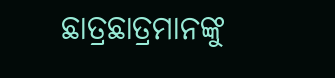ଛାତ୍ରଛାତ୍ରମାନଙ୍କୁ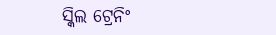ସ୍କିଲ ଟ୍ରେନିଂ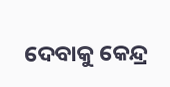ଦେବାକୁ କେନ୍ଦ୍ର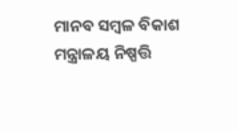ମାନବ ସମ୍ୱଳ ବିକାଶ ମନ୍ତ୍ରାଳୟ ନିଷ୍ପତ୍ତି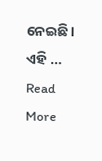ନେଇଛି। ଏହି … Read More